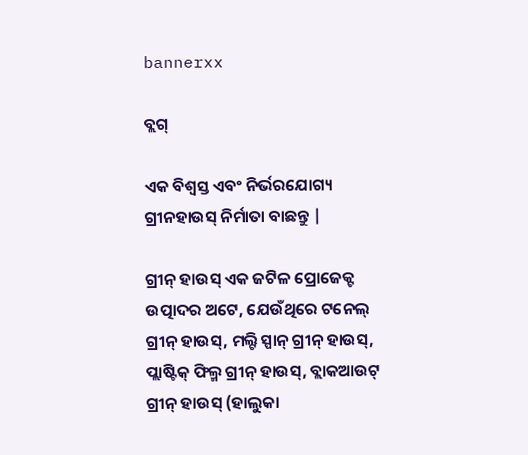bannerxx

ବ୍ଲଗ୍

ଏକ ବିଶ୍ୱସ୍ତ ଏବଂ ନିର୍ଭରଯୋଗ୍ୟ ଗ୍ରୀନହାଉସ୍ ନିର୍ମାତା ବାଛନ୍ତୁ |

ଗ୍ରୀନ୍ ହାଉସ୍ ଏକ ଜଟିଳ ପ୍ରୋଜେକ୍ଟ ଉତ୍ପାଦର ଅଟେ, ଯେଉଁଥିରେ ଟନେଲ୍ ଗ୍ରୀନ୍ ହାଉସ୍, ମଲ୍ଟି ସ୍ପାନ୍ ଗ୍ରୀନ୍ ହାଉସ୍, ପ୍ଲାଷ୍ଟିକ୍ ଫିଲ୍ମ ଗ୍ରୀନ୍ ହାଉସ୍, ବ୍ଲାକଆଉଟ୍ ଗ୍ରୀନ୍ ହାଉସ୍ (ହାଲୁକା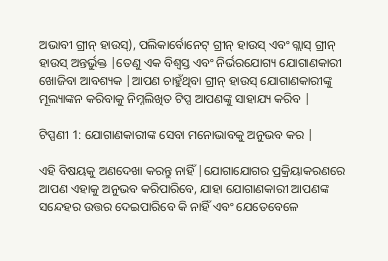ଅଭାବୀ ଗ୍ରୀନ୍ ହାଉସ୍), ପଲିକାର୍ବୋନେଟ୍ ଗ୍ରୀନ୍ ହାଉସ୍ ଏବଂ ଗ୍ଲାସ୍ ଗ୍ରୀନ୍ ହାଉସ୍ ଅନ୍ତର୍ଭୁକ୍ତ |ତେଣୁ ଏକ ବିଶ୍ୱସ୍ତ ଏବଂ ନିର୍ଭରଯୋଗ୍ୟ ଯୋଗାଣକାରୀ ଖୋଜିବା ଆବଶ୍ୟକ |ଆପଣ ଚାହୁଁଥିବା ଗ୍ରୀନ୍ ହାଉସ୍ ଯୋଗାଣକାରୀଙ୍କୁ ମୂଲ୍ୟାଙ୍କନ କରିବାକୁ ନିମ୍ନଲିଖିତ ଟିପ୍ସ ଆପଣଙ୍କୁ ସାହାଯ୍ୟ କରିବ |

ଟିପ୍ପଣୀ 1: ଯୋଗାଣକାରୀଙ୍କ ସେବା ମନୋଭାବକୁ ଅନୁଭବ କର |

ଏହି ବିଷୟକୁ ଅଣଦେଖା କରନ୍ତୁ ନାହିଁ |ଯୋଗାଯୋଗର ପ୍ରକ୍ରିୟାକରଣରେ ଆପଣ ଏହାକୁ ଅନୁଭବ କରିପାରିବେ, ଯାହା ଯୋଗାଣକାରୀ ଆପଣଙ୍କ ସନ୍ଦେହର ଉତ୍ତର ଦେଇପାରିବେ କି ନାହିଁ ଏବଂ ଯେତେବେଳେ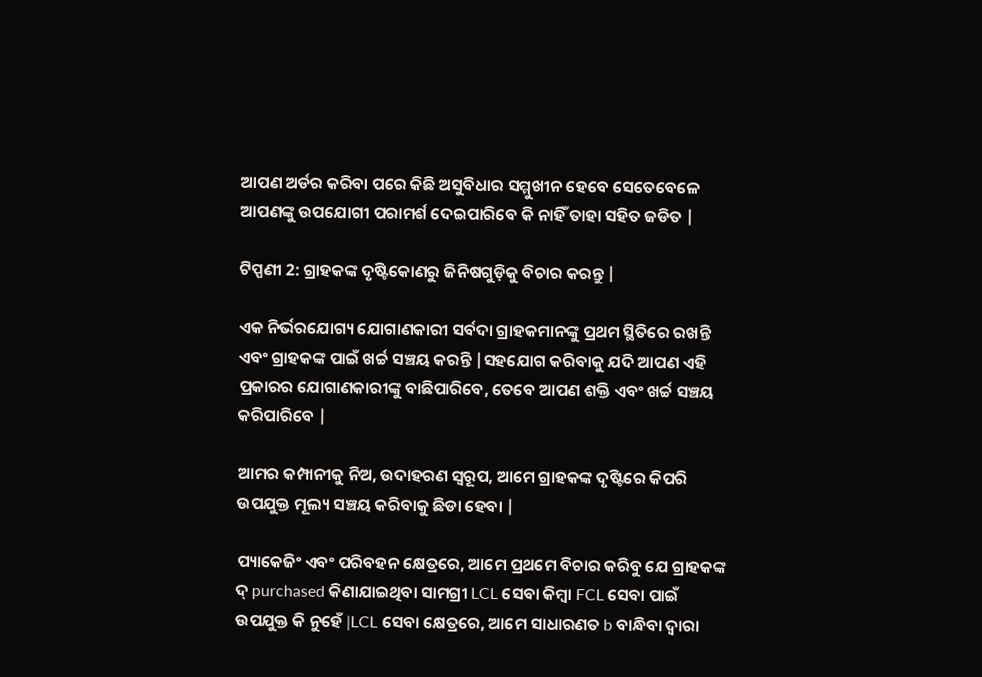ଆପଣ ଅର୍ଡର କରିବା ପରେ କିଛି ଅସୁବିଧାର ସମ୍ମୁଖୀନ ହେବେ ସେତେବେଳେ ଆପଣଙ୍କୁ ଉପଯୋଗୀ ପରାମର୍ଶ ଦେଇପାରିବେ କି ନାହିଁ ତାହା ସହିତ ଜଡିତ |

ଟିପ୍ପଣୀ 2: ଗ୍ରାହକଙ୍କ ଦୃଷ୍ଟିକୋଣରୁ ଜିନିଷଗୁଡ଼ିକୁ ବିଚାର କରନ୍ତୁ |

ଏକ ନିର୍ଭରଯୋଗ୍ୟ ଯୋଗାଣକାରୀ ସର୍ବଦା ଗ୍ରାହକମାନଙ୍କୁ ପ୍ରଥମ ସ୍ଥିତିରେ ରଖନ୍ତି ଏବଂ ଗ୍ରାହକଙ୍କ ପାଇଁ ଖର୍ଚ୍ଚ ସଞ୍ଚୟ କରନ୍ତି |ସହଯୋଗ କରିବାକୁ ଯଦି ଆପଣ ଏହି ପ୍ରକାରର ଯୋଗାଣକାରୀଙ୍କୁ ବାଛିପାରିବେ, ତେବେ ଆପଣ ଶକ୍ତି ଏବଂ ଖର୍ଚ୍ଚ ସଞ୍ଚୟ କରିପାରିବେ |

ଆମର କମ୍ପାନୀକୁ ନିଅ, ଉଦାହରଣ ସ୍ୱରୂପ, ଆମେ ଗ୍ରାହକଙ୍କ ଦୃଷ୍ଟିରେ କିପରି ଉପଯୁକ୍ତ ମୂଲ୍ୟ ସଞ୍ଚୟ କରିବାକୁ ଛିଡା ହେବା |

ପ୍ୟାକେଜିଂ ଏବଂ ପରିବହନ କ୍ଷେତ୍ରରେ, ଆମେ ପ୍ରଥମେ ବିଚାର କରିବୁ ଯେ ଗ୍ରାହକଙ୍କ ଦ୍ purchased କିଣାଯାଇଥିବା ସାମଗ୍ରୀ LCL ସେବା କିମ୍ବା FCL ସେବା ପାଇଁ ଉପଯୁକ୍ତ କି ନୁହେଁ |LCL ସେବା କ୍ଷେତ୍ରରେ, ଆମେ ସାଧାରଣତ b ବାନ୍ଧିବା ଦ୍ୱାରା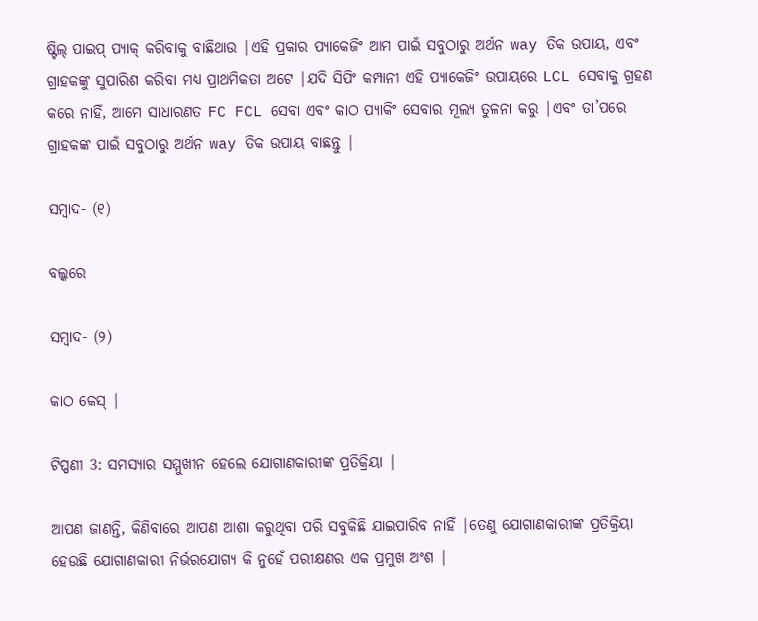ଷ୍ଟିଲ୍ ପାଇପ୍ ପ୍ୟାକ୍ କରିବାକୁ ବାଛିଥାଉ |ଏହି ପ୍ରକାର ପ୍ୟାକେଜିଂ ଆମ ପାଇଁ ସବୁଠାରୁ ଅର୍ଥନ way ତିକ ଉପାୟ, ଏବଂ ଗ୍ରାହକଙ୍କୁ ସୁପାରିଶ କରିବା ମଧ୍ୟ ପ୍ରାଥମିକତା ଅଟେ |ଯଦି ସିପିଂ କମ୍ପାନୀ ଏହି ପ୍ୟାକେଜିଂ ଉପାୟରେ LCL ସେବାକୁ ଗ୍ରହଣ କରେ ନାହିଁ, ଆମେ ସାଧାରଣତ FC FCL ସେବା ଏବଂ କାଠ ପ୍ୟାକିଂ ସେବାର ମୂଲ୍ୟ ତୁଳନା କରୁ |ଏବଂ ତା’ପରେ ଗ୍ରାହକଙ୍କ ପାଇଁ ସବୁଠାରୁ ଅର୍ଥନ way ତିକ ଉପାୟ ବାଛନ୍ତୁ |

ସମ୍ବାଦ- (୧)

ବଲ୍କରେ

ସମ୍ବାଦ- (୨)

କାଠ କେସ୍ |

ଟିପ୍ପଣୀ 3: ସମସ୍ୟାର ସମ୍ମୁଖୀନ ହେଲେ ଯୋଗାଣକାରୀଙ୍କ ପ୍ରତିକ୍ରିୟା |

ଆପଣ ଜାଣନ୍ତି, କିଣିବାରେ ଆପଣ ଆଶା କରୁଥିବା ପରି ସବୁକିଛି ଯାଇପାରିବ ନାହିଁ |ତେଣୁ ଯୋଗାଣକାରୀଙ୍କ ପ୍ରତିକ୍ରିୟା ହେଉଛି ଯୋଗାଣକାରୀ ନିର୍ଭରଯୋଗ୍ୟ କି ନୁହେଁ ପରୀକ୍ଷଣର ଏକ ପ୍ରମୁଖ ଅଂଶ |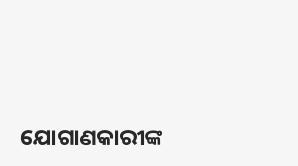ଯୋଗାଣକାରୀଙ୍କ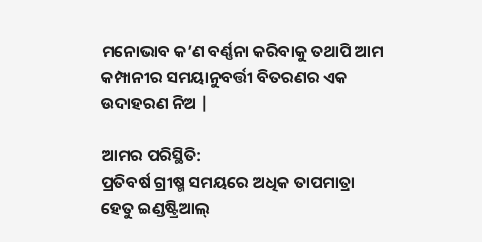ମନୋଭାବ କ’ଣ ବର୍ଣ୍ଣନା କରିବାକୁ ତଥାପି ଆମ କମ୍ପାନୀର ସମୟାନୁବର୍ତ୍ତୀ ବିତରଣର ଏକ ଉଦାହରଣ ନିଅ |

ଆମର ପରିସ୍ଥିତି:
ପ୍ରତିବର୍ଷ ଗ୍ରୀଷ୍ମ ସମୟରେ ଅଧିକ ତାପମାତ୍ରା ହେତୁ ଇଣ୍ଡଷ୍ଟ୍ରିଆଲ୍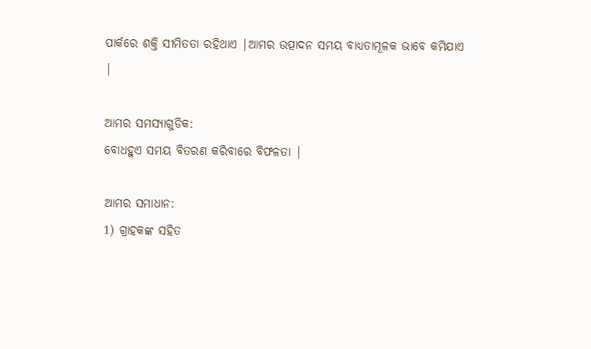ପାର୍କରେ ଶକ୍ତି ସୀମିତତା ରହିଥାଏ |ଆମର ଉତ୍ପାଦନ ସମୟ ବାଧ୍ୟତାମୂଳକ ଭାବେ କମିଯାଏ |

ଆମର ସମସ୍ୟାଗୁଡିକ:
ବୋଧହୁଏ ସମୟ ବିତରଣ କରିବାରେ ବିଫଳତା |

ଆମର ସମାଧାନ:
1) ଗ୍ରାହକଙ୍କ ସହିତ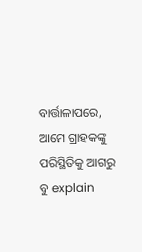ବାର୍ତ୍ତାଳାପରେ, ଆମେ ଗ୍ରାହକଙ୍କୁ ପରିସ୍ଥିତିକୁ ଆଗରୁ ବୁ explain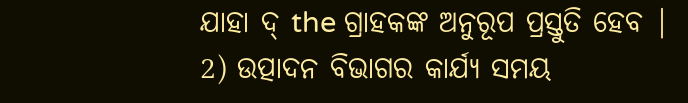ଯାହା ଦ୍ the ଗ୍ରାହକଙ୍କ ଅନୁରୂପ ପ୍ରସ୍ତୁତି ହେବ |
2) ଉତ୍ପାଦନ ବିଭାଗର କାର୍ଯ୍ୟ ସମୟ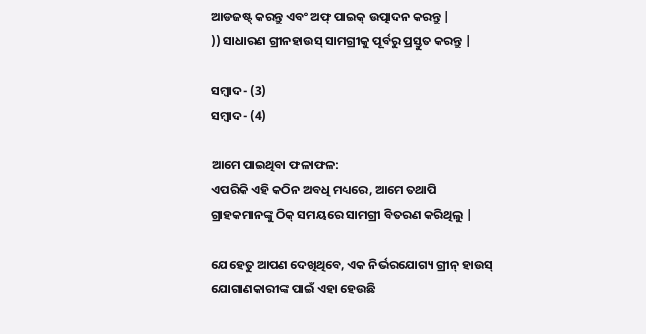ଆଡଜଷ୍ଟ୍ କରନ୍ତୁ ଏବଂ ଅଫ୍ ପାଇକ୍ ଉତ୍ପାଦନ କରନ୍ତୁ |
)) ସାଧାରଣ ଗ୍ରୀନହାଉସ୍ ସାମଗ୍ରୀକୁ ପୂର୍ବରୁ ପ୍ରସ୍ତୁତ କରନ୍ତୁ |

ସମ୍ବାଦ- (3)
ସମ୍ବାଦ- (4)

ଆମେ ପାଇଥିବା ଫଳାଫଳ:
ଏପରିକି ଏହି କଠିନ ଅବଧି ମଧ୍ୟରେ, ଆମେ ତଥାପି ଗ୍ରାହକମାନଙ୍କୁ ଠିକ୍ ସମୟରେ ସାମଗ୍ରୀ ବିତରଣ କରିଥିଲୁ |

ଯେହେତୁ ଆପଣ ଦେଖିଥିବେ, ଏକ ନିର୍ଭରଯୋଗ୍ୟ ଗ୍ରୀନ୍ ହାଉସ୍ ଯୋଗାଣକାରୀଙ୍କ ପାଇଁ ଏହା ହେଉଛି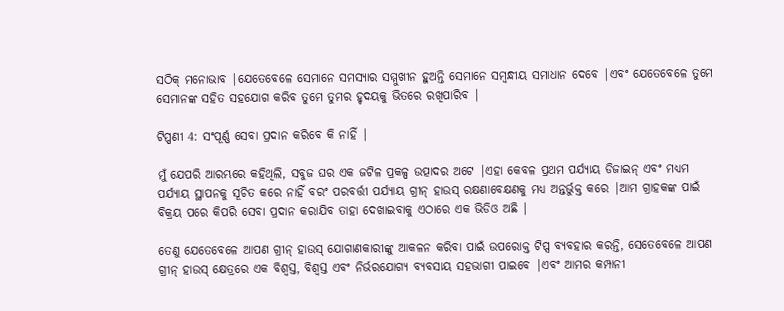ସଠିକ୍ ମନୋଭାବ |ଯେତେବେଳେ ସେମାନେ ସମସ୍ୟାର ସମ୍ମୁଖୀନ ହୁଅନ୍ତି ସେମାନେ ସମ୍ବନ୍ଧୀୟ ସମାଧାନ ଦେବେ |ଏବଂ ଯେତେବେଳେ ତୁମେ ସେମାନଙ୍କ ସହିତ ସହଯୋଗ କରିବ ତୁମେ ତୁମର ହୃଦୟକୁ ଭିତରେ ରଖିପାରିବ |

ଟିପ୍ପଣୀ 4: ସଂପୂର୍ଣ୍ଣ ସେବା ପ୍ରଦାନ କରିବେ କି ନାହିଁ |

ମୁଁ ଯେପରି ଆରମ୍ଭରେ କହିଥିଲି, ସବୁଜ ଘର ଏକ ଜଟିଳ ପ୍ରକଳ୍ପ ଉତ୍ପାଦର ଅଟେ |ଏହା କେବଳ ପ୍ରଥମ ପର୍ଯ୍ୟାୟ ଡିଜାଇନ୍ ଏବଂ ମଧ୍ୟମ ପର୍ଯ୍ୟାୟ ସ୍ଥାପନକୁ ସୂଚିତ କରେ ନାହିଁ ବରଂ ପରବର୍ତ୍ତୀ ପର୍ଯ୍ୟାୟ ଗ୍ରୀନ୍ ହାଉସ୍ ରକ୍ଷଣାବେକ୍ଷଣକୁ ମଧ୍ୟ ଅନ୍ତର୍ଭୁକ୍ତ କରେ |ଆମ ଗ୍ରାହକଙ୍କ ପାଇଁ ବିକ୍ରୟ ପରେ କିପରି ସେବା ପ୍ରଦାନ କରାଯିବ ତାହା ଦେଖାଇବାକୁ ଏଠାରେ ଏକ ଭିଡିଓ ଅଛି |

ତେଣୁ ଯେତେବେଳେ ଆପଣ ଗ୍ରୀନ୍ ହାଉସ୍ ଯୋଗାଣକାରୀଙ୍କୁ ଆକଳନ କରିବା ପାଇଁ ଉପରୋକ୍ତ ଟିପ୍ସ ବ୍ୟବହାର କରନ୍ତି, ସେତେବେଳେ ଆପଣ ଗ୍ରୀନ୍ ହାଉସ୍ କ୍ଷେତ୍ରରେ ଏକ ବିଶ୍ୱସ୍ତ, ବିଶ୍ୱସ୍ତ ଏବଂ ନିର୍ଭରଯୋଗ୍ୟ ବ୍ୟବସାୟ ସହଭାଗୀ ପାଇବେ |ଏବଂ ଆମର କମ୍ପାନୀ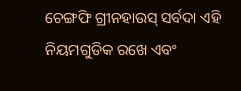ଚେଙ୍ଗଫି ଗ୍ରୀନହାଉସ୍ ସର୍ବଦା ଏହି ନିୟମଗୁଡିକ ରଖେ ଏବଂ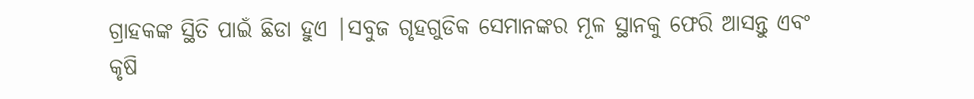ଗ୍ରାହକଙ୍କ ସ୍ଥିତି ପାଇଁ ଛିଡା ହୁଏ |ସବୁଜ ଗୃହଗୁଡିକ ସେମାନଙ୍କର ମୂଳ ସ୍ଥାନକୁ ଫେରି ଆସନ୍ତୁ ଏବଂ କୃଷି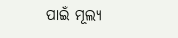ପାଇଁ ମୂଲ୍ୟ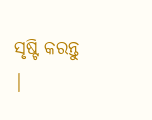ସୃଷ୍ଟି କରନ୍ତୁ |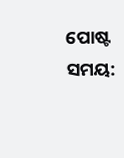ପୋଷ୍ଟ ସମୟ: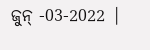ଜୁନ୍ -03-2022 |